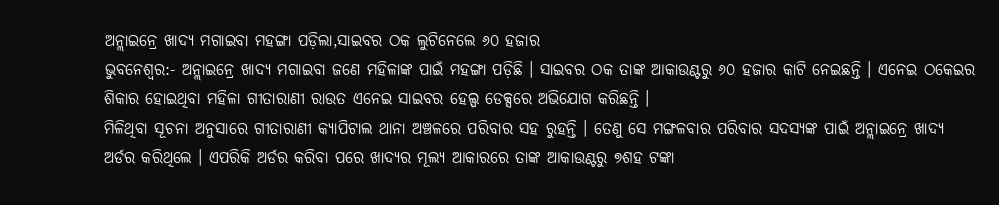ଅନ୍ଲାଇନ୍ରେ ଖାଦ୍ୟ ମଗାଇବା ମହଙ୍ଗା ପଡ଼ିଲା,ସାଇବର ଠକ ଲୁଟିନେଲେ ୬୦ ହଜାର
ଭୁବନେଶ୍ୱର:- ଅନ୍ଲାଇନ୍ରେ ଖାଦ୍ୟ ମଗାଇବା ଜଣେ ମହିଳାଙ୍କ ପାଇଁ ମହଙ୍ଗା ପଡ଼ିଛି । ସାଇବର ଠକ ତାଙ୍କ ଆକାଉଣ୍ଟରୁ ୬୦ ହଜାର କାଟି ନେଇଛନ୍ତି । ଏନେଇ ଠକେଇର ଶିକାର ହୋଇଥିବା ମହିଳା ଗୀତାରାଣୀ ରାଉତ ଏନେଇ ସାଇବର ହେଲ୍ପ ଡେକ୍ସରେ ଅଭିଯୋଗ କରିଛନ୍ତି ।
ମିଳିଥିବା ସୂଚନା ଅନୁସାରେ ଗୀତାରାଣୀ କ୍ୟାପିଟାଲ ଥାନା ଅଞ୍ଚଳରେ ପରିବାର ସହ ରୁହନ୍ତି । ତେଣୁ ସେ ମଙ୍ଗଳବାର ପରିବାର ସଦସ୍ୟଙ୍କ ପାଇଁ ଅନ୍ଲାଇନ୍ରେ ଖାଦ୍ୟ ଅର୍ଡର କରିଥିଲେ । ଏପରିକି ଅର୍ଡର କରିବା ପରେ ଖାଦ୍ୟର ମୂଲ୍ୟ ଆକାରରେ ତାଙ୍କ ଆକାଉଣ୍ଟରୁ ୭ଶହ ଟଙ୍କା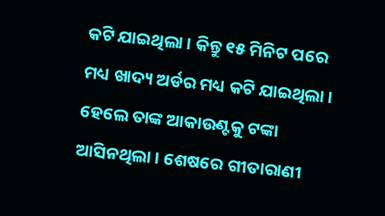କଟି ଯାଇଥିଲା । କିନ୍ତୁ ୧୫ ମିନିଟ ପରେ ମଧ୍ୟ ଖାଦ୍ୟ ଅର୍ଡର ମଧ୍ୟ କଟି ଯାଇଥିଲା । ହେଲେ ତାଙ୍କ ଆକାଉଣ୍ଟକୁ ଟଙ୍କା ଆସିନଥିଲା । ଶେଷରେ ଗୀତାରାଣୀ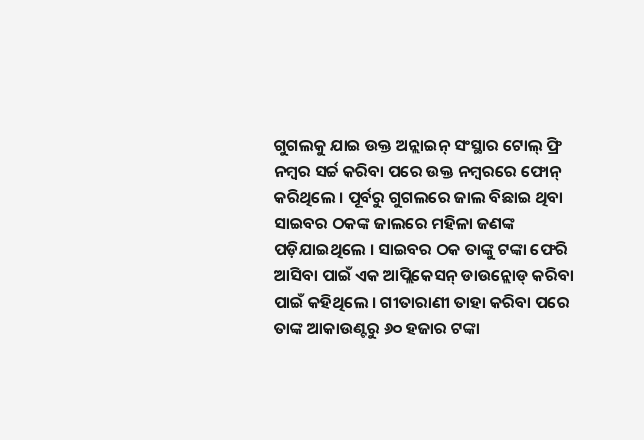ଗୁଗଲକୁ ଯାଇ ଉକ୍ତ ଅନ୍ଲାଇନ୍ ସଂସ୍ଥାର ଟୋଲ୍ ଫ୍ରି ନମ୍ବର ସର୍ଚ୍ଚ କରିବା ପରେ ଉକ୍ତ ନମ୍ବରରେ ଫୋନ୍ କରିଥିଲେ । ପୂର୍ବରୁ ଗୁଗଲରେ ଜାଲ ବିଛାଇ ଥିବା ସାଇବର ଠକଙ୍କ ଜାଲରେ ମହିଳା ଜଣଙ୍କ ପଡ଼ିଯାଇଥିଲେ । ସାଇବର ଠକ ତାଙ୍କୁ ଟଙ୍କା ଫେରି ଆସିବା ପାଇଁ ଏକ ଆପ୍ଲିକେସନ୍ ଡାଉନ୍ଲୋଡ୍ କରିବା ପାଇଁ କହିଥିଲେ । ଗୀତାରାଣୀ ତାହା କରିବା ପରେ ତାଙ୍କ ଆକାଉଣ୍ଟରୁ ୬୦ ହଜାର ଟଙ୍କା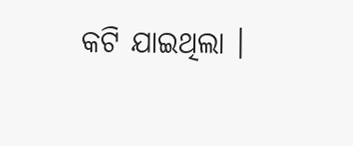କଟି ଯାଇଥିଲା ।